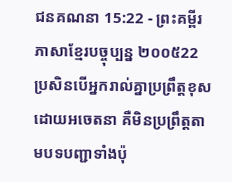ជនគណនា 15:22 - ព្រះគម្ពីរភាសាខ្មែរបច្ចុប្បន្ន ២០០៥22 ប្រសិនបើអ្នករាល់គ្នាប្រព្រឹត្តខុស ដោយអចេតនា គឺមិនប្រព្រឹត្តតាមបទបញ្ជាទាំងប៉ុ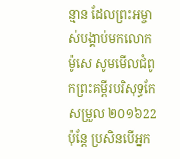ន្មាន ដែលព្រះអម្ចាស់បង្គាប់មកលោកម៉ូសេ សូមមើលជំពូកព្រះគម្ពីរបរិសុទ្ធកែសម្រួល ២០១៦22 ប៉ុន្ដែ ប្រសិនបើអ្នក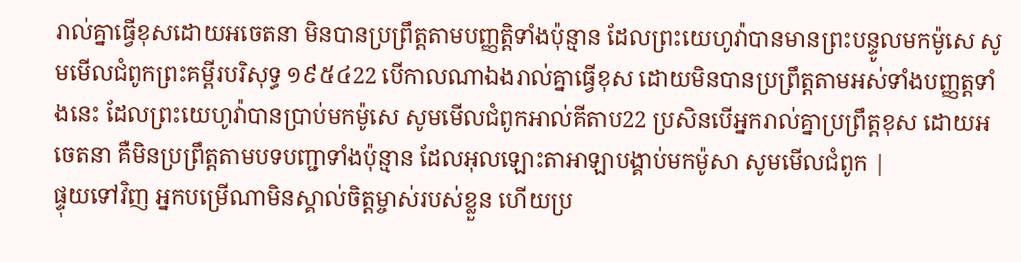រាល់គ្នាធ្វើខុសដោយអចេតនា មិនបានប្រព្រឹត្តតាមបញ្ញត្តិទាំងប៉ុន្មាន ដែលព្រះយេហូវ៉ាបានមានព្រះបន្ទូលមកម៉ូសេ សូមមើលជំពូកព្រះគម្ពីរបរិសុទ្ធ ១៩៥៤22 បើកាលណាឯងរាល់គ្នាធ្វើខុស ដោយមិនបានប្រព្រឹត្តតាមអស់ទាំងបញ្ញត្តទាំងនេះ ដែលព្រះយេហូវ៉ាបានប្រាប់មកម៉ូសេ សូមមើលជំពូកអាល់គីតាប22 ប្រសិនបើអ្នករាល់គ្នាប្រព្រឹត្តខុស ដោយអចេតនា គឺមិនប្រព្រឹត្តតាមបទបញ្ជាទាំងប៉ុន្មាន ដែលអុលឡោះតាអាឡាបង្គាប់មកម៉ូសា សូមមើលជំពូក |
ផ្ទុយទៅវិញ អ្នកបម្រើណាមិនស្គាល់ចិត្តម្ចាស់របស់ខ្លួន ហើយប្រ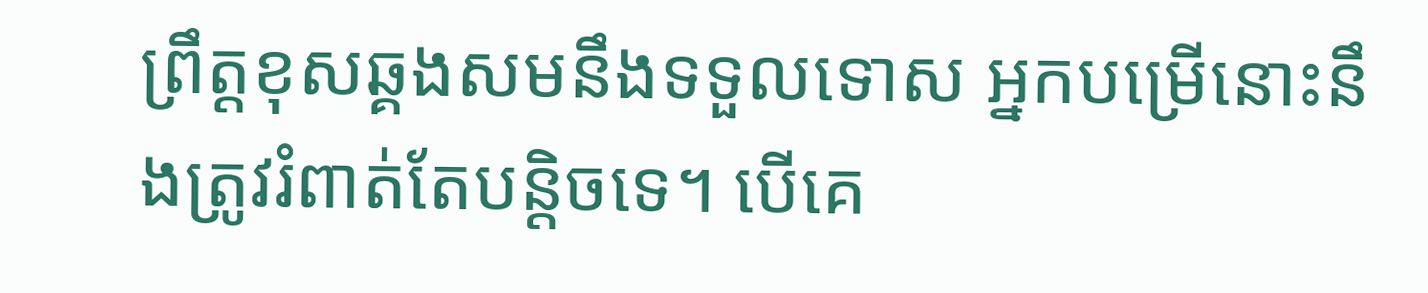ព្រឹត្តខុសឆ្គងសមនឹងទទួលទោស អ្នកបម្រើនោះនឹងត្រូវរំពាត់តែបន្តិចទេ។ បើគេ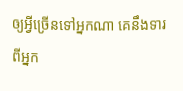ឲ្យអ្វីច្រើនទៅអ្នកណា គេនឹងទារពីអ្នក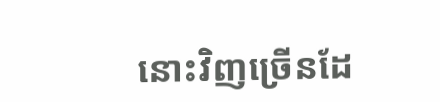នោះវិញច្រើនដែ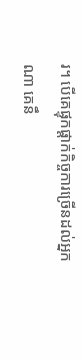រ។ បើគេផ្ទុកផ្ដាក់កិច្ចការច្រើនដល់អ្នកណា គេនឹ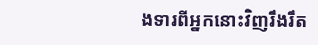ងទារពីអ្នកនោះវិញរឹងរឹត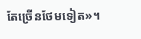តែច្រើនថែមទៀត»។